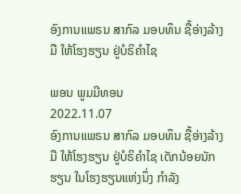ອົງການແພຣນ ສາກົລ ມອບທຶນ ຊື້ອ່າງລ້າງມື ໃຫ້ໂຮງຮຽນ ຢູ່ບໍຣິຄຳໄຊ

ພອນ ພູມມີທອນ
2022.11.07
ອົງການແພຣນ ສາກົລ ມອບທຶນ ຊື້ອ່າງລ້າງມື ໃຫ້ໂຮງຮຽນ ຢູ່ບໍຣິຄຳໄຊ ເດັກນ້ອຍນັກຮຽນ ໃນໂຮງຮຽນແຫ່ງນຶ່ງ ກຳລັງ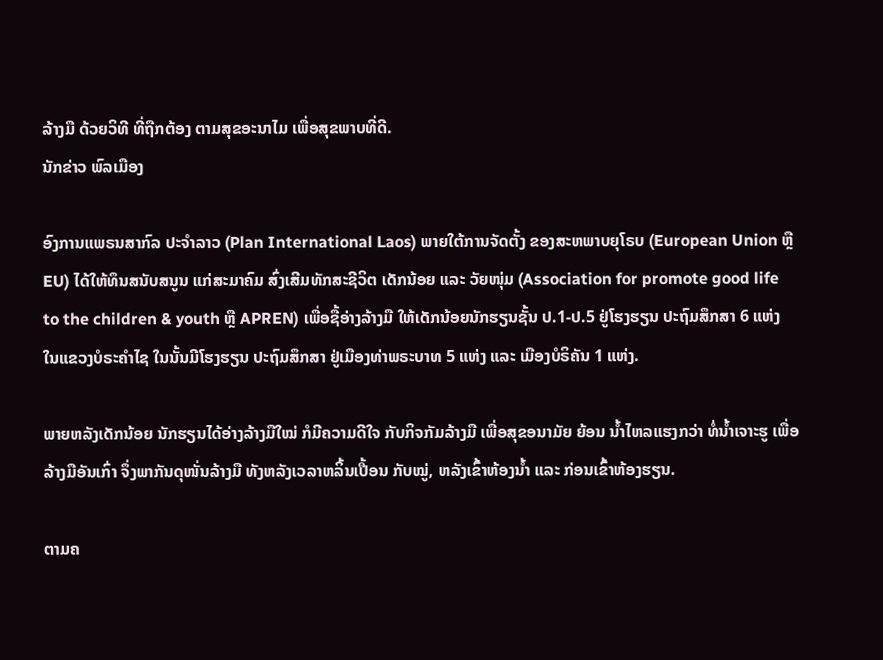ລ້າງມື ດ້ວຍວິທີ ທີ່ຖືກຕ້ອງ ຕາມສຸຂອະນາໄມ ເພື່ອສຸຂພາບທີ່ດີ.
ນັກຂ່າວ ພົລເມືອງ

ອົງການແພຣນສາກົລ ປະຈຳລາວ (Plan International Laos) ພາຍໃຕ້ການຈັດຕັ້ງ ຂອງສະຫພາບຍຸໂຣບ (European Union ຫຼື EU) ໄດ້ໃຫ້ທຶນສນັບສນູນ ແກ່ສະມາຄົມ ສົ່ງເສີມທັກສະຊີວິຕ ເດັກນ້ອຍ ແລະ ວັຍໜຸ່ມ (Association for promote good life to the children & youth ຫຼື APREN) ເພື່ອຊື້ອ່າງລ້າງມື ໃຫ້ເດັກນ້ອຍນັກຮຽນຊັ້ນ ປ.1-ປ.5 ຢູ່ໂຮງຮຽນ ປະຖົມສຶກສາ 6 ແຫ່ງ ໃນແຂວງບໍຣະຄຳໄຊ ໃນນັ້ນມີໂຮງຮຽນ ປະຖົມສຶກສາ ຢູ່ເມືອງທ່າພຣະບາທ 5 ແຫ່ງ ແລະ ເມືອງບໍຣິຄັນ 1 ແຫ່ງ.

ພາຍຫລັງເດັກນ້ອຍ ນັກຮຽນໄດ້ອ່າງລ້າງມືໃໝ່ ກໍມີຄວາມດີໃຈ ກັບກິຈກັມລ້າງມື ເພື່ອສຸຂອນາມັຍ ຍ້ອນ ນໍ້າໄຫລແຮງກວ່າ ທໍ່ນໍ້າເຈາະຮູ ເພື່ອລ້າງມືອັນເກົ່າ ຈຶ່ງພາກັນດຸໜັ່ນລ້າງມື ທັງຫລັງເວລາຫລິ້ນເປື້ອນ ກັບໝູ່, ຫລັງເຂົ້າຫ້ອງນໍ້າ ແລະ ກ່ອນເຂົ້າຫ້ອງຮຽນ.

ຕາມຄ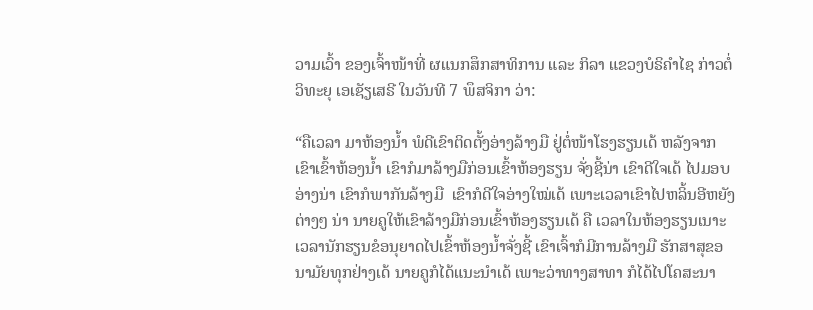ວາມເວົ້າ ຂອງເຈົ້າໜ້າທີ່ ຜແນກສຶກສາທິການ ແລະ ກິລາ ແຂວງບໍຣິຄຳໄຊ ກ່າວຕໍ່ວິທະຍຸ ເອເຊັຽເສຣີ ໃນວັນທີ 7 ພຶສຈິກາ ວ່າ:

“ຄືເວລາ ມາຫ້ອງນໍ້າ ພໍດີເຂົາຕິດຕັ້ງອ່າງລ້າງມື ຢູ່ຕໍ່ໜ້າໂຮງຮຽນເດ້ ຫລັງຈາກເຂົາເຂົ້າຫ້ອງນໍ້າ ເຂົາກໍມາລ້າງມືກ່ອນເຂົ້າຫ້ອງຮຽນ ຈັ່ງຊີ້ນ່າ ເຂົາດີໃຈເດ້ ໄປມອບອ່າງນ່າ ເຂົາກໍພາກັນລ້າງມື  ເຂົາກໍດີໃຈອ່າງໃໝ່ເດ້ ເພາະເວລາເຂົາໄປຫລິ້ນອີຫຍັງຕ່າງໆ ນ່າ ນາຍຄູໃຫ້ເຂົາລ້າງມືກ່ອນເຂົ້າຫ້ອງຮຽນເດ້ ຄື ເວລາໃນຫ້ອງຮຽນເນາະ ເວລານັກຮຽນຂໍອນຸຍາດໄປເຂົ້າຫ້ອງນໍ້າຈັ່ງຊີ້ ເຂົາເຈົ້າກໍມີການລ້າງມື ຮັກສາສຸຂອນາມັຍທຸກຢ່າງເດ້ ນາຍຄູກໍໄດ້ແນະນຳເດ້ ເພາະວ່າທາງສາທາ ກໍໄດ້ໄປໂຄສະນາ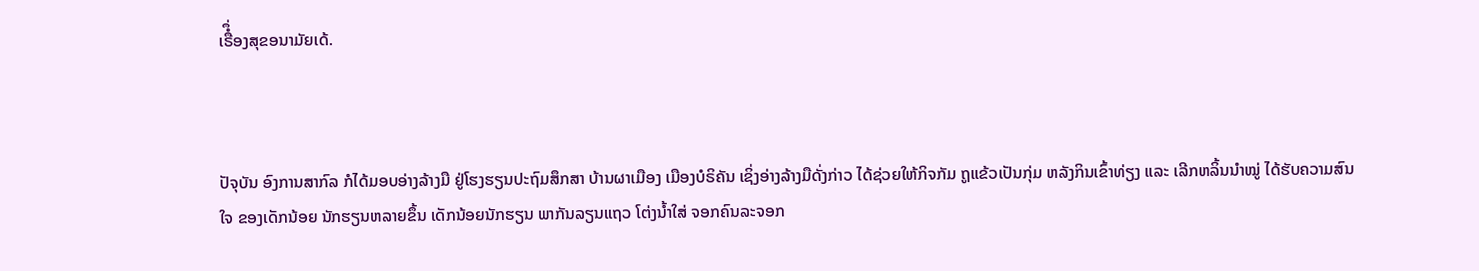ເຣືໍຶ່ອງສຸຂອນາມັຍເດ້.



ປັຈຸບັນ ອົງການສາກົລ ກໍໄດ້ມອບອ່າງລ້າງມື ຢູ່ໂຮງຮຽນປະຖົມສຶກສາ ບ້ານຜາເມືອງ ເມືອງບໍຣິຄັນ ເຊິ່ງອ່າງລ້າງມືດັ່ງກ່າວ ໄດ້ຊ່ວຍໃຫ້ກິຈກັມ ຖູແຂ້ວເປັນກຸ່ມ ຫລັງກິນເຂົ້າທ່ຽງ ແລະ ເລີກຫລິ້ນນຳໝູ່ ໄດ້ຮັບຄວາມສົນໃຈ ຂອງເດັກນ້ອຍ ນັກຮຽນຫລາຍຂຶ້ນ ເດັກນ້ອຍນັກຮຽນ ພາກັນລຽນແຖວ ໂຕ່ງນໍ້າໃສ່ ຈອກຄົນລະຈອກ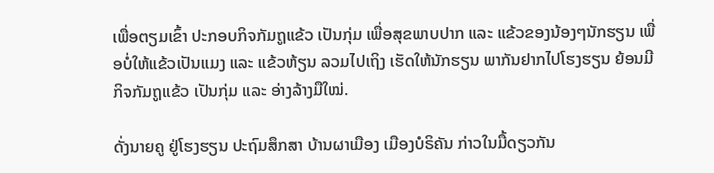ເພື່ອຕຽມເຂົ້າ ປະກອບກິຈກັມຖູແຂ້ວ ເປັນກຸ່ມ ເພື່ອສຸຂພາບປາກ ແລະ ແຂ້ວຂອງນ້ອງໆນັກຮຽນ ເພື່ອບໍ່ໃຫ້ແຂ້ວເປັນແມງ ແລະ ແຂ້ວຫ້ຽນ ລວມໄປເຖິງ ເຮັດໃຫ້ນັກຮຽນ ພາກັນຢາກໄປໂຮງຮຽນ ຍ້ອນມີກິຈກັມຖູແຂ້ວ ເປັນກຸ່ມ ແລະ ອ່າງລ້າງມືໃໝ່.

ດັ່ງນາຍຄູ ຢູ່ໂຮງຮຽນ ປະຖົມສຶກສາ ບ້ານຜາເມືອງ ເມືອງບໍຣິຄັນ ກ່າວໃນມື້ດຽວກັນ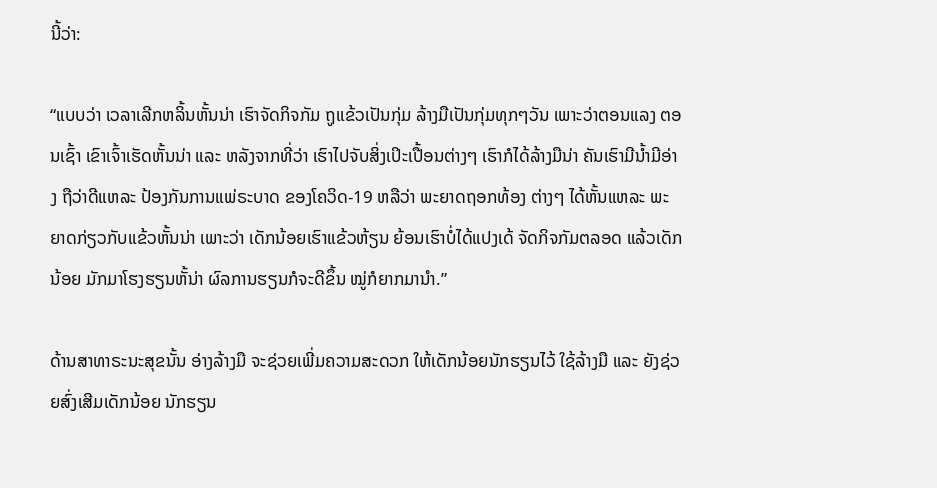ນີ້ວ່າ:

“ແບບວ່າ ເວລາເລີກຫລິ້ນຫັ້ນນ່າ ເຮົາຈັດກິຈກັມ ຖູແຂ້ວເປັນກຸ່ມ ລ້າງມືເປັນກຸ່ມທຸກໆວັນ ເພາະວ່າຕອນແລງ ຕອນເຊົ້າ ເຂົາເຈົ້າເຮັດຫັ້ນນ່າ ແລະ ຫລັງຈາກທີ່ວ່າ ເຮົາໄປຈັບສິ່ງເປິະເປື້ອນຕ່າງໆ ເຮົາກໍໄດ້ລ້າງມືນ່າ ຄັນເຮົາມີນໍ້າມີອ່າງ ຖືວ່າດີແຫລະ ປ້ອງກັນການແພ່ຣະບາດ ຂອງໂຄວິດ-19 ຫລືວ່າ ພະຍາດຖອກທ້ອງ ຕ່າງໆ ໄດ້ຫັ້ນແຫລະ ພະຍາດກ່ຽວກັບແຂ້ວຫັ້ນນ່າ ເພາະວ່າ ເດັກນ້ອຍເຮົາແຂ້ວຫ້ຽນ ຍ້ອນເຮົາບໍ່ໄດ້ແປງເດ້ ຈັດກິຈກັມຕລອດ ແລ້ວເດັກນ້ອຍ ມັກມາໂຮງຮຽນຫັ້ນ່າ ຜົລການຮຽນກໍຈະດີຂຶ້ນ ໝູ່ກໍຍາກມານຳ.”

ດ້ານສາທາຣະນະສຸຂນັ້ນ ອ່າງລ້າງມື ຈະຊ່ວຍເພີ່ມຄວາມສະດວກ ໃຫ້ເດັກນ້ອຍນັກຮຽນໄວ້ ໃຊ້ລ້າງມື ແລະ ຍັງຊ່ວຍສົ່ງເສີມເດັກນ້ອຍ ນັກຮຽນ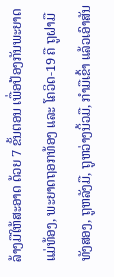ລ້າງມືໃຫ້ສະອາດ ດ້ວຍ 7 ຂັ້ນຕອນ ເພື່ອປ້ອງກັນພະຍາດ ແມ່ທ້ອງ, ພະຍາດຖອກທ້ອງ ແລະ ໂຄວິດ-19 ຄື ຖູຝາມືທັງສອງ, ຖູຫລັງມື, ຖູຫວ່າງນິ້ວມື, ກຳມືເຂົ້າ ແລ້ວເອົາສັນ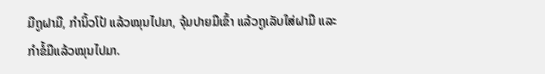ມືຖູຝາມື, ກຳນິ້ວໂປ້ ແລ້ວໝຸນໄປມາ, ຈຸ້ມປາຍມືເຂົ້າ ແລ້ວຖູເລັບໃສ່ຝາມື ແລະ ກຳຂໍ້ມືແລ້ວໝຸນໄປມາ.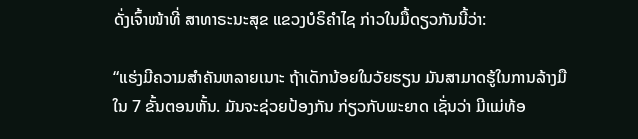ດັ່ງເຈົ້າໜ້າທີ່ ສາທາຣະນະສຸຂ ແຂວງບໍຣິຄຳໄຊ ກ່າວໃນມື້ດຽວກັນນີ້ວ່າ:

“ແຮ່ງມີຄວາມສຳຄັນຫລາຍເນາະ ຖ້າເດັກນ້ອຍໃນວັຍຮຽນ ມັນສາມາດຮູ້ໃນການລ້າງມື ໃນ 7 ຂັ້ນຕອນຫັ້ນ. ມັນຈະຊ່ວຍປ້ອງກັນ ກ່ຽວກັບພະຍາດ ເຊັ່ນວ່າ ມີແມ່ທ້ອ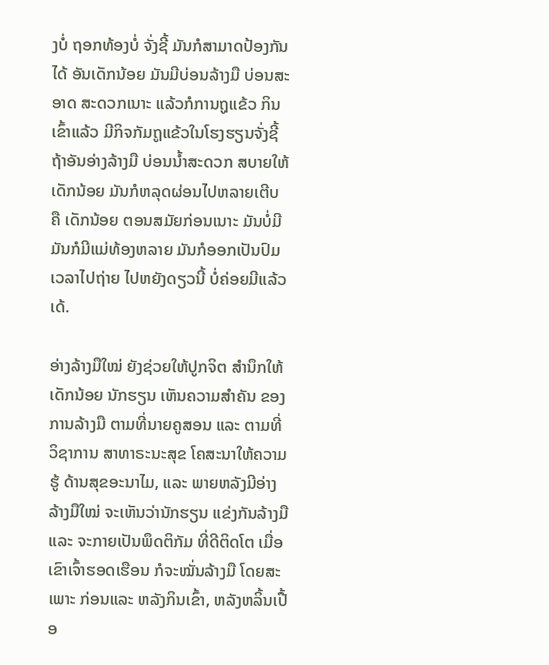ງບໍ່ ຖອກທ້ອງບໍ່ ຈັ່ງຊີ້ ມັນກໍສາມາດປ້ອງກັນໄດ້ ອັນເດັກນ້ອຍ ມັນມີບ່ອນລ້າງມື ບ່ອນສະອາດ ສະດວກເນາະ ແລ້ວກໍການຖູແຂ້ວ ກິນເຂົ້າແລ້ວ ມີກິຈກັມຖູແຂ້ວໃນໂຮງຮຽນຈັ່ງຊີ້ ຖ້າອັນອ່າງລ້າງມື ບ່ອນນໍ້າສະດວກ ສບາຍໃຫ້ເດັກນ້ອຍ ມັນກໍຫລຸດຜ່ອນໄປຫລາຍເຕີບ ຄື ເດັກນ້ອຍ ຕອນສມັຍກ່ອນເນາະ ມັນບໍ່ມີ ມັນກໍມີແມ່ທ້ອງຫລາຍ ມັນກໍອອກເປັນປົມ ເວລາໄປຖ່າຍ ໄປຫຍັງດຽວນີ້ ບໍ່ຄ່ອຍມີແລ້ວເດ້.

ອ່າງລ້າງມືໃໝ່ ຍັງຊ່ວຍໃຫ້ປູກຈິຕ ສຳນຶກໃຫ້ເດັກນ້ອຍ ນັກຮຽນ ເຫັນຄວາມສຳຄັນ ຂອງການລ້າງມື ຕາມທີ່ນາຍຄູສອນ ແລະ ຕາມທີ່ວິຊາການ ສາທາຣະນະສຸຂ ໂຄສະນາໃຫ້ຄວາມຮູ້ ດ້ານສຸຂອະນາໄມ, ແລະ ພາຍຫລັງມີອ່າງລ້າງມືໃໝ່ ຈະເຫັນວ່ານັກຮຽນ ແຂ່ງກັນລ້າງມື ແລະ ຈະກາຍເປັນພຶດຕິກັມ ທີ່ດີຕິດໂຕ ເມື່ອເຂົາເຈົ້າຮອດເຮືອນ ກໍຈະໝັ່ນລ້າງມື ໂດຍສະເພາະ ກ່ອນແລະ ຫລັງກິນເຂົ້າ, ຫລັງຫລິ້ນເປື້ອ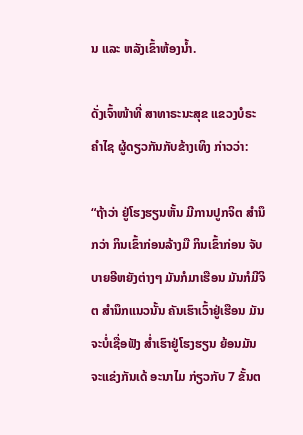ນ ແລະ ຫລັງເຂົ້າຫ້ອງນໍ້າ.

ດັ່ງເຈົ້າໜ້າທີ່ ສາທາຣະນະສຸຂ ແຂວງບໍຣະຄຳໄຊ ຜູ້ດຽວກັນກັບຂ້າງເທິງ ກ່າວວ່າ:

“ຖ້າວ່າ ຢູ່ໂຮງຮຽນຫັ້ນ ມີການປູກຈິຕ ສຳນຶກວ່າ ກິນເຂົ້າກ່ອນລ້າງມື ກິນເຂົ້າກ່ອນ ຈັບບາຍອີຫຍັງຕ່າງໆ ມັນກໍມາເຮືອນ ມັນກໍມີຈິຕ ສຳນຶກແນວນັ້ນ ຄັນເຮົາເວົ້າຢູ່ເຮືອນ ມັນຈະບໍ່ເຊື່ອຟັງ ສໍ່າເຮົາຢູ່ໂຮງຮຽນ ຍ້ອນມັນຈະແຂ່ງກັນເດ້ ອະນາໄມ ກ່ຽວກັບ 7 ຂັ້ນຕ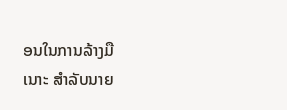ອນໃນການລ້າງມື ເນາະ ສຳລັບນາຍ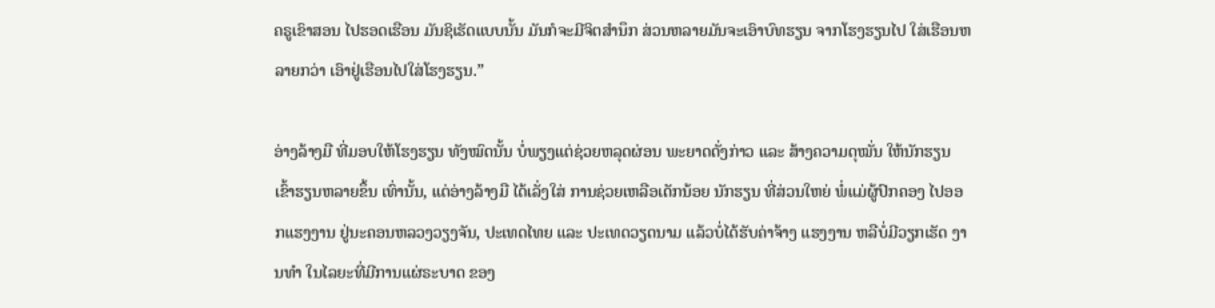ຄຣູເຂົາສອນ ໄປຮອດເຮືອນ ມັນຊິເຮັດແບບນັ້ນ ມັນກໍຈະມີຈິຕສຳນຶກ ສ່ວນຫລາຍມັນຈະເອົາບົທຮຽນ ຈາກໂຮງຮຽນໄປ ໃສ່ເຮືອນຫລາຍກວ່າ ເອົາຢູ່ເຮືອນໄປໃສ່ໂຮງຮຽນ.”

ອ່າງລ້າງມື ທີ່ມອບໃຫ້ໂຮງຮຽນ ທັງໝົດນັ້ນ ບໍ່ພຽງແຕ່ຊ່ວຍຫລຸດຜ່ອນ ພະຍາດດັ່ງກ່າວ ແລະ ສ້າງຄວາມດຸໝັ່ນ ໃຫ້ນັກຮຽນ ເຂົ້າຮຽນຫລາຍຂຶ້ນ ເທົ່ານັ້ນ, ແຕ່ອ່າງລ້າງມື ໄດ້ເລັ່ງໃສ່ ການຊ່ວຍເຫລືອເດັກນ້ອຍ ນັກຮຽນ ທີ່ສ່ວນໃຫຍ່ ພໍ່ແມ່ຜູ້ປົກຄອງ ໄປອອກແຮງງານ ຢູ່ນະຄອນຫລວງວຽງຈັນ, ປະເທດໄທຍ ແລະ ປະເທດວຽດນາມ ແລ້ວບໍ່ໄດ້ຮັບຄ່າຈ້າງ ແຮງງານ ຫລືບໍ່ມີວຽກເຮັດ ງານທຳ ໃນໄລຍະທີ່ມີການແຜ່ຣະບາດ ຂອງ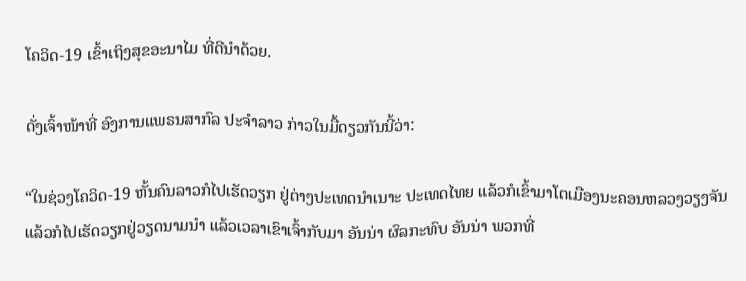ໂຄວິດ-19 ເຂົ້າເຖິງສຸຂອະນາໄມ ທີ່ດີນຳດ້ວຍ.

ດັ່ງເຈົ້າໜ້າທີ່ ອົງການແພຣນສາກົລ ປະຈຳລາວ ກ່າວໃນມື້ດຽວກັນນີ້ວ່າ:

“ໃນຊ່ວງໂຄວິດ-19 ຫັ້ນຄົນລາວກໍໄປເຮັດວຽກ ຢູ່ຕ່າງປະເທດນຳເນາະ ປະເທດໄທຍ ແລ້ວກໍເຂົ້າມາໂຕເມືອງນະຄອນຫລວງວຽງຈັນ ແລ້ວກໍໄປເຮັດວຽກຢູ່ວຽດນາມນຳ ແລ້ວເວລາເຂົາເຈົ້າກັບມາ ອັນນ່າ ຜົລກະທົບ ອັນນ່າ ພວກທີ່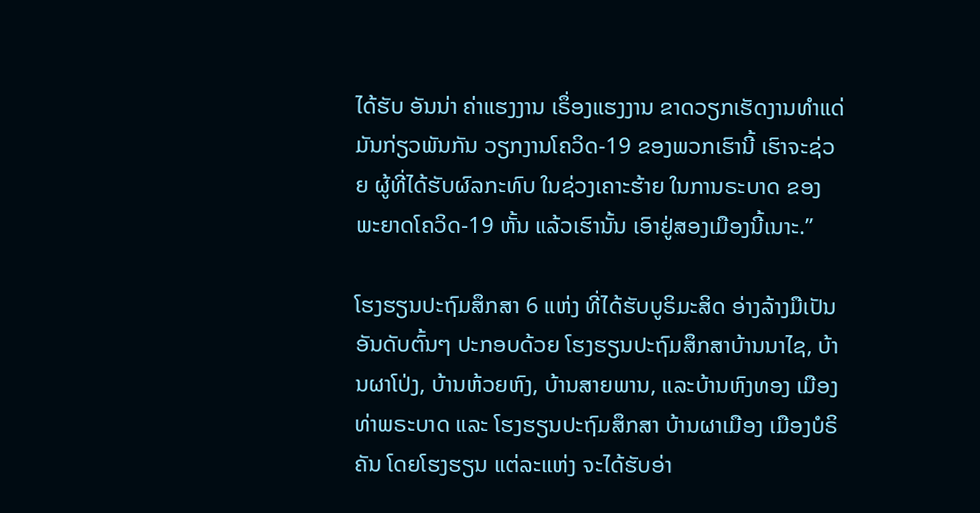ໄດ້ຮັບ ອັນນ່າ ຄ່າແຮງງານ ເຣຶ່ອງແຮງງານ ຂາດວຽກເຮັດງານທຳແດ່ ມັນກ່ຽວພັນກັນ ວຽກງານໂຄວິດ-19 ຂອງພວກເຮົານີ້ ເຮົາຈະຊ່ວຍ ຜູ້ທີ່ໄດ້ຮັບຜົລກະທົບ ໃນຊ່ວງເຄາະຮ້າຍ ໃນການຣະບາດ ຂອງພະຍາດໂຄວິດ-19 ຫັ້ນ ແລ້ວເຮົານັ້ນ ເອົາຢູ່ສອງເມືອງນີ້ເນາະ.”

ໂຮງຮຽນປະຖົມສຶກສາ 6 ແຫ່ງ ທີ່ໄດ້ຮັບບູຣິມະສິດ ອ່າງລ້າງມືເປັນອັນດັບຕົ້ນໆ ປະກອບດ້ວຍ ໂຮງຮຽນປະຖົມສຶກສາບ້ານນາໄຊ, ບ້ານຜາໂປ່ງ, ບ້ານຫ້ວຍຫົງ, ບ້ານສາຍພານ, ແລະບ້ານຫົງທອງ ເມືອງທ່າພຣະບາດ ແລະ ໂຮງຮຽນປະຖົມສຶກສາ ບ້ານຜາເມືອງ ເມືອງບໍຣິຄັນ ໂດຍໂຮງຮຽນ ແຕ່ລະແຫ່ງ ຈະໄດ້ຮັບອ່າ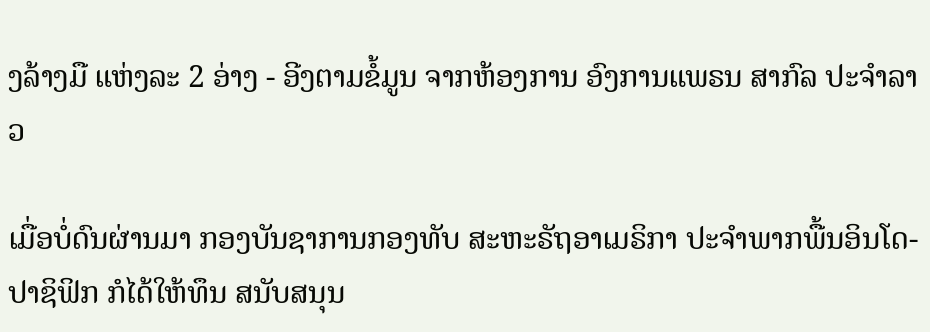ງລ້າງມື ແຫ່ງລະ 2 ອ່າງ - ອີງຕາມຂໍ້ມູນ ຈາກຫ້ອງການ ອົງການແພຣນ ສາກົລ ປະຈຳລາວ

ເມື່ອບໍ່ດົນຜ່ານມາ ກອງບັນຊາການກອງທັບ ສະຫະຣັຖອາເມຣິກາ ປະຈຳພາກພື້ນອິນໂດ-ປາຊິຟິກ ກໍໄດ້ໃຫ້ທຶນ ສນັບສນຸນ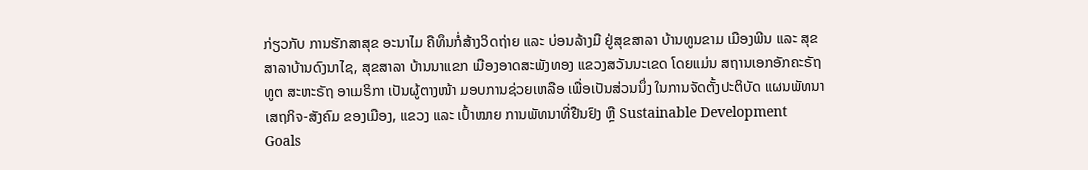ກ່ຽວກັບ ການຮັກສາສຸຂ ອະນາໄມ ຄືທຶນກໍ່ສ້າງວິດຖ່າຍ ແລະ ບ່ອນລ້າງມື ຢູ່ສຸຂສາລາ ບ້ານທູນຂາມ ເມືອງພີນ ແລະ ສຸຂສາລາບ້ານດົງນາໄຊ, ສຸຂສາລາ ບ້ານນາແຂກ ເມືອງອາດສະພັງທອງ ແຂວງສວັນນະເຂດ ໂດຍແມ່ນ ສຖານເອກອັກຄະຣັຖທູຕ ສະຫະຣັຖ ອາເມຣິກາ ເປັນຜູ້ຕາງໜ້າ ມອບການຊ່ວຍເຫລືອ ເພື່ອເປັນສ່ວນນຶ່ງ ໃນການຈັດຕັ້ງປະຕິບັດ ແຜນພັທນາເສຖກິຈ-ສັງຄົມ ຂອງເມືອງ, ແຂວງ ແລະ ເປົ້າໝາຍ ການພັທນາທີ່ຢືນຢົງ ຫຼື Sustainable Development Goals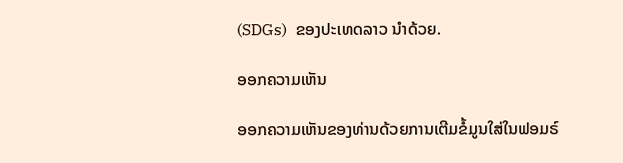(SDGs)  ຂອງປະເທດລາວ ນຳດ້ວຍ.

ອອກຄວາມເຫັນ

ອອກຄວາມເຫັນຂອງທ່ານດ້ວຍການເຕີມຂໍ້ມູນໃສ່ໃນຟອມຣ໌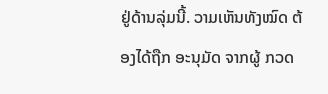ຢູ່ດ້ານລຸ່ມນີ້. ວາມເຫັນທັງໝົດ ຕ້ອງໄດ້ຖືກ ອະນຸມັດ ຈາກຜູ້ ກວດ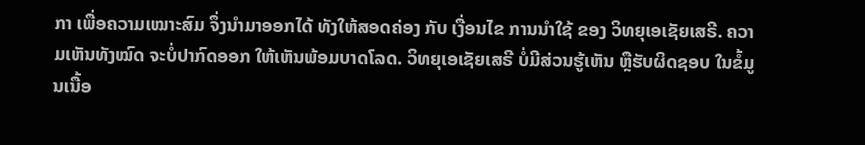ກາ ເພື່ອຄວາມເໝາະສົມ ຈຶ່ງນໍາມາອອກໄດ້ ທັງໃຫ້ສອດຄ່ອງ ກັບ ເງື່ອນໄຂ ການນຳໃຊ້ ຂອງ ວິທຍຸເອເຊັຍເສຣີ. ຄວາມເຫັນທັງໝົດ ຈະບໍ່ປາກົດອອກ ໃຫ້ເຫັນພ້ອມບາດໂລດ. ວິທຍຸເອເຊັຍເສຣີ ບໍ່ມີສ່ວນຮູ້ເຫັນ ຫຼືຮັບຜິດຊອບ ໃນຂໍ້ມູນເນື້ອ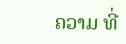ຄວາມ ທີ່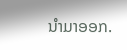ນໍາມາອອກ.